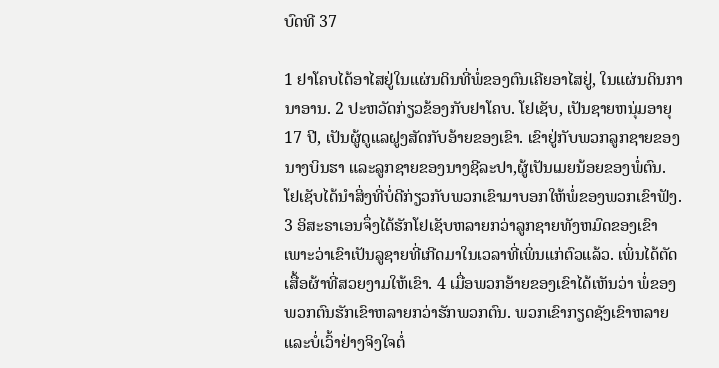ບົດທີ 37

1 ຢາໂຄບໄດ້ອາໄສຢູ່ໃນແຜ່ນດິນທີ່ພໍ່ຂອງຕົນເຄີຍອາໄສຢູ່, ໃນແຜ່ນດິນການາອານ. 2 ປະຫວັດກ່ຽວຂ້ອງກັບຢາໂຄບ. ໂຢເຊັບ, ເປັນຊາຍຫນຸ່ມອາຍຸ 17 ປີ, ເປັນຜູ້ດູແລຝູງສັດກັບອ້າຍຂອງເຂົາ. ເຂົາຢູ່ກັບພວກລູກຊາຍຂອງນາງບິນຮາ ແລະລູກຊາຍຂອງນາງຊີລະປາ,ຜູ້ເປັນເມຍນ້ອຍຂອງພໍ່ຕົນ. ໂຢເຊັບໄດ້ນຳສິ່ງທີ່ບໍ່ດີກ່ຽວກັບພວກເຂົາມາບອກໃຫ້ພໍ່ຂອງພວກເຂົາຟັງ. 3 ອິສະຣາເອນຈຶ່ງໄດ້ຮັກໂຢເຊັບຫລາຍກວ່າລູກຊາຍທັງຫມົດຂອງເຂົາ ເພາະວ່າເຂົາເປັນລູຊາຍທີ່ເກີດມາໃນເວລາທີ່ເພິ່ນແກ່ຕົວແລ້ວ. ເພິ່ນໄດ້ຕັດເສື້ອຜ້າທີ່ສວຍງາມໃຫ້ເຂົາ. 4 ເມື່ອພວກອ້າຍຂອງເຂົາໄດ້ເຫັນວ່າ ພໍ່ຂອງພວກຕົນຮັກເຂົາຫລາຍກວ່າຮັກພວກຕົນ. ພວກເຂົາກຽດຊັງເຂົາຫລາຍ ແລະບໍ່ເວົ້າຢ່າງຈິງໃຈຕໍ່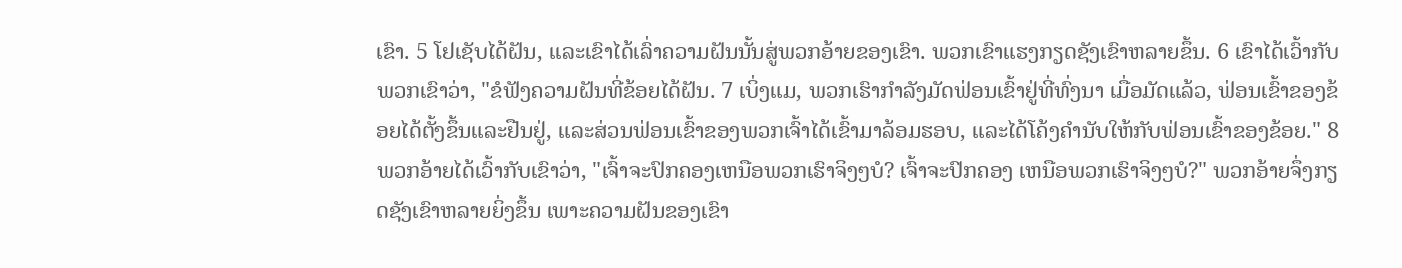ເຂົາ. 5 ໂຢເຊັບໄດ້ຝັນ, ເເລະເຂົາໄດ້ເລົ່າຄວາມຝັນນັ້ນສູ່ພວກອ້າຍຂອງເຂົາ. ພວກເຂົາແຮງກຽດຊັງເຂົາຫລາຍຂຶ້ນ. 6 ເຂົາໄດ້ເວົ້າກັບພວກເຂົາວ່າ, "ຂໍຟັງຄວາມຝັນທີ່ຂ້ອຍໄດ້ຝັນ. 7 ເບິ່ງແມ, ພວກເຮົາກຳລັງມັດຟ່ອນເຂົ້າຢູ່ທີ່ທົ່ງນາ ເມື່ອມັດແລ້ວ, ຟ່ອນເຂົ້າຂອງຂ້ອຍໄດ້ຕັ້ງຂຶ້ນແລະຢືນຢູ່, ແລະສ່ວນຟ່ອນເຂົ້າຂອງພວກເຈົ້າໄດ້ເຂົ້າມາລ້ອມຮອບ, ແລະໄດ້ໂຄ້ງຄຳນັບໃຫ້ກັບຟ່ອນເຂົ້າຂອງຂ້ອຍ." 8 ພວກອ້າຍໄດ້ເວົ້າກັບເຂົາວ່າ, "ເຈົ້າຈະປົກຄອງເຫນືອພວກເຮົາຈິງໆບໍ? ເຈົ້າຈະປົກຄອງ ເຫນືອພວກເຮົາຈິງໆບໍ?" ພວກອ້າຍຈຶ່ງກຽດຊັງເຂົາຫລາຍຍິ່ງຂຶ້ນ ເພາະຄວາມຝັນຂອງເຂົາ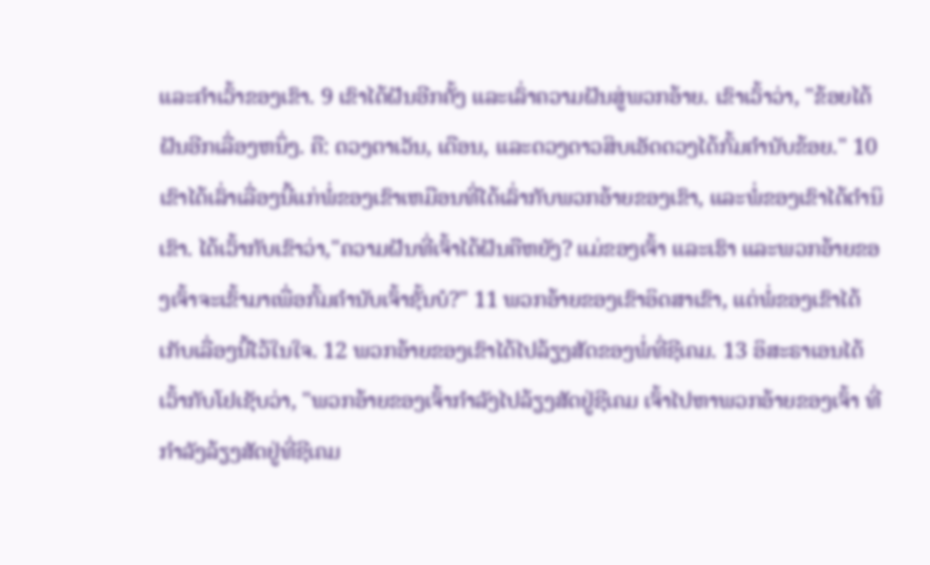ແລະຄຳເວົ້າຂອງເຂົາ. 9 ເຂົາໄດ້ຝັນອີກຄັ້ງ ແລະເລົ່າຄວາມຝັນສູ່ພວກອ້າຍ. ເຂົາເວົ້າວ່າ, "ຂ້ອຍໄດ້ຝັນອີກເລື່ອງຫນຶ່ງ. ຄື: ດວງຕາເວັນ, ເດືອນ, ແລະດວງດາວສິບເອັດດວງໄດ້ກົ້ມຄຳນັບຂ້ອຍ." 10 ເຂົາໄດ້ເລົ່າເລື່ອງນີ້ແກ່ພໍ່ຂອງເຂົາເຫມືອນທີ່ໄດ້ເລົ່າກັບພວກອ້າຍຂອງເຂົາ, ແລະພໍ່ຂອງເຂົາໄດ້ຕຳນິເຂົາ. ໄດ້ເວົ້າກັບເຂົາວ່າ,"ຄວາມຝັນທີ່ເຈົ້າໄດ້ຝັນຄືຫຍັງ? ແມ່ຂອງເຈົ້າ ແລະເຮົາ ແລະພວກອ້າຍຂອງເຈົ້າຈະເຂົ້າມາເພື່ອກົ້ມຄຳນັບເຈົ້າຊັ້ນບໍ?" 11 ພວກອ້າຍຂອງເຂົາອິດສາເຂົາ, ແຕ່ພໍ່ຂອງເຂົາໄດ້ເກັບເລື່ອງນີ້ໄວ້ໃນໃຈ. 12 ພວກອ້າຍຂອງເຂົາໄດ້ໄປລ້ຽງສັດຂອງພໍ່ທີ່ຊີເຄມ. 13 ອິສະຣາເອນໄດ້ເວົ້າກັບໂຢເຊັບວ່າ, "ພວກອ້າຍຂອງເຈົ້າກຳລັງໄປລ້ຽງສັດຢູ່ຊີເຄມ ເຈົ້າໄປຫາພວກອ້າຍຂອງເຈົ້າ ທີ່ກຳລັງລ້ຽງສັດຢູ່ທີ່ຊີເຄມ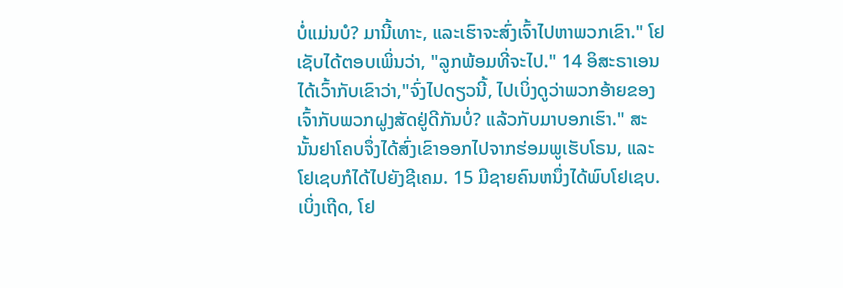ບໍ່ແມ່ນບໍ? ມານີ້ເທາະ, ແລະເຮົາຈະສົ່ງເຈົ້າໄປຫາພວກເຂົາ." ໂຢເຊັບໄດ້ຕອບເພິ່ນວ່າ, "ລູກພ້ອມທີ່ຈະໄປ." 14 ອິສະຣາເອນໄດ້ເວົ້າກັບເຂົາວ່າ,"ຈົ່ງໄປດຽວນີ້, ໄປເບິ່ງດູວ່າພວກອ້າຍຂອງເຈົ້າກັບພວກຝູງສັດຢູ່ດີກັນບໍ່? ແລ້ວກັບມາບອກເຮົາ." ສະນັ້ນຢາໂຄບຈຶ່ງໄດ້ສົ່ງເຂົາອອກໄປຈາກຮ່ອມພູເຮັບໂຣນ, ແລະໂຢເຊບກໍໄດ້ໄປຍັງຊີເຄມ. 15 ມີຊາຍຄົນຫນຶ່ງໄດ້ພົບໂຢເຊບ. ເບິ່ງເຖີດ, ໂຢ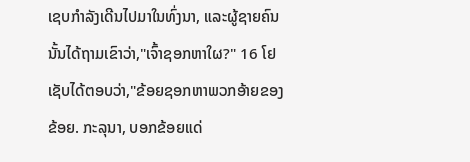ເຊບກຳລັງເດີນໄປມາໃນທົ່ງນາ, ແລະຜູ້ຊາຍຄົນນັ້ນໄດ້ຖາມເຂົາວ່າ,"ເຈົ້າຊອກຫາໃຜ?" 16 ໂຢເຊັບໄດ້ຕອບວ່າ,"ຂ້ອຍຊອກຫາພວກອ້າຍຂອງຂ້ອຍ. ກະລຸນາ, ບອກຂ້ອຍແດ່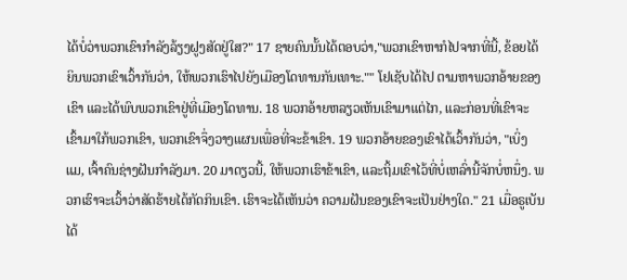ໄດ້ບໍ່ວ່າພວກເຂົາກຳລັງລ້ຽງຝູງສັດຢູ່ໃສ?" 17 ຊາຍຄົນນັ້ນໄດ້ຕອບວ່າ,"ພວກເຂົາຫາກໍໄປຈາກທີ່ນີ້, ຂ້ອຍໄດ້ຍິນພວກເຂົາເວົ້າກັນວ່າ, ໃຫ້ພວກເຮົາໄປຍັງເມືອງໂດທານກັນເທາະ."" ໂຢເຊັບໄດ້ໄປ ຕາມຫາພວກອ້າຍຂອງເຂົາ ແລະໄດ້ພົບພວກເຂົາຢູ່ທີ່ເມືອງໂດທານ. 18 ພວກອ້າຍຫລຽວເຫັນເຂົາມາແຕ່ໄກ, ແລະກ່ອນທີ່ເຂົາຈະເຂົ້າມາໃກ້ພວກເຂົາ, ພວກເຂົາຈຶ່ງວາງແຜນເພື່ອທີ່ຈະຂ້າເຂົາ. 19 ພວກອ້າຍຂອງເຂົາໄດ້ເວົ້າກັນວ່າ, "ເບິ່ງແມ, ເຈົ້າຄົນຊ່າງຝັນກຳລັງມາ. 20 ມາດຽວນີ້, ໃຫ້ພວກເຮົາຂ້າເຂົາ, ແລະຖິ້ມເຂົາໄວ້ທີ່ບໍ່ເຫລົ່ານີ້ຈັກບໍ່ຫນຶ່ງ. ພວກເຮົາຈະເວົ້າວ່າສັດຮ້າຍໄດ້ກັດກິນເຂົາ. ເຮົາຈະໄດ້ເຫັນວ່າ ຄວາມຝັນຂອງເຂົາຈະເປັນຢ່າງໃດ." 21 ເມື່ອຣູເບັນໄດ້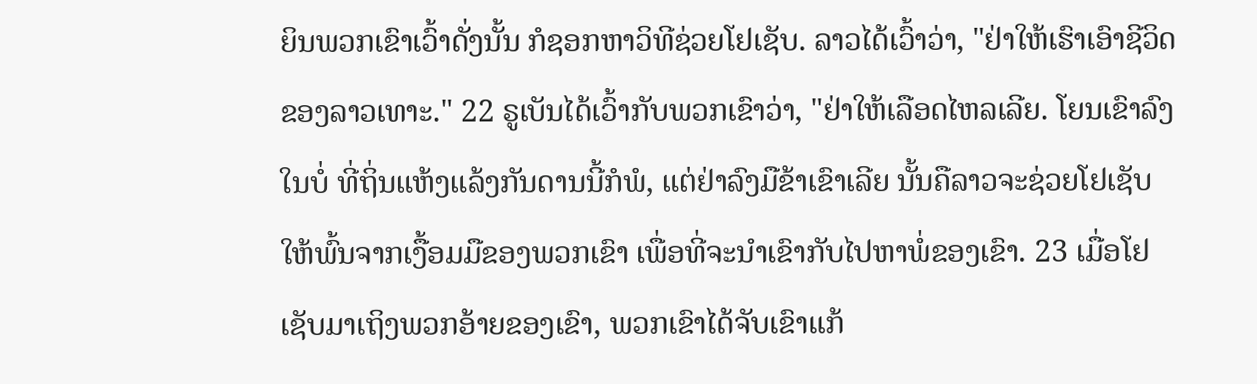ຍິນພວກເຂົາເວົ້າດັ່ງນັ້ນ ກໍຊອກຫາວິທີຊ່ວຍໂຢເຊັບ. ລາວໄດ້ເວົ້າວ່າ, "ຢ່າໃຫ້ເຮົາເອົາຊີວິດຂອງລາວເທາະ." 22 ຣູເບັນໄດ້ເວົ້າກັບພວກເຂົາວ່າ, "ຢ່າໃຫ້ເລືອດໄຫລເລີຍ. ໂຍນເຂົາລົງໃນບໍ່ ທີ່ຖິ່ນແຫ້ງແລ້ງກັນດານນີ້ກໍພໍ, ແຕ່ຢ່າລົງມືຂ້າເຂົາເລີຍ ນັ້ນຄືລາວຈະຊ່ວຍໂຢເຊັບໃຫ້ພົ້ນຈາກເງື້ອມມືຂອງພວກເຂົາ ເພື່ອທີ່ຈະນຳເຂົາກັບໄປຫາພໍ່ຂອງເຂົາ. 23 ເມື່ອໂຢເຊັບມາເຖິງພວກອ້າຍຂອງເຂົາ, ພວກເຂົາໄດ້ຈັບເຂົາແກ້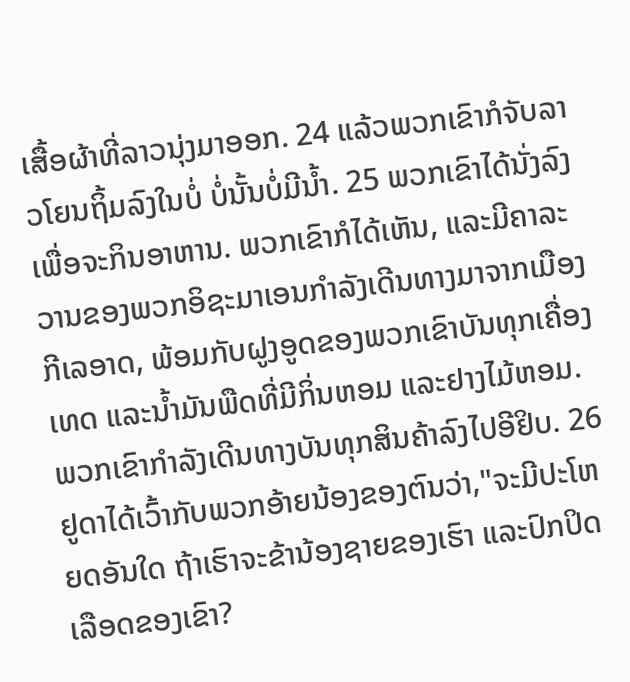ເສື້ອຜ້າທີ່ລາວນຸ່ງມາອອກ. 24 ແລ້ວພວກເຂົາກໍຈັບລາວໂຍນຖິ້ມລົງໃນບໍ່ ບໍ່ນັ້ນບໍ່ມີນໍ້າ. 25 ພວກເຂົາໄດ້ນັ່ງລົງເພື່ອຈະກິນອາຫານ. ພວກເຂົາກໍໄດ້ເຫັນ, ແລະມີຄາລະວານຂອງພວກອິຊະມາເອນກຳລັງເດີນທາງມາຈາກເມືອງກີເລອາດ, ພ້ອມກັບຝູງອູດຂອງພວກເຂົາບັນທຸກເຄື່ອງເທດ ແລະນ້ຳມັນພືດທີ່ມີກິ່ນຫອມ ແລະຢາງໄມ້ຫອມ. ພວກເຂົາກຳລັງເດີນທາງບັນທຸກສິນຄ້າລົງໄປອີຢິບ. 26 ຢູດາໄດ້ເວົ້າກັບພວກອ້າຍນ້ອງຂອງຕົນວ່າ,"ຈະມີປະໂຫຍດອັນໃດ ຖ້າເຮົາຈະຂ້ານ້ອງຊາຍຂອງເຮົາ ແລະປົກປິດເລືອດຂອງເຂົາ?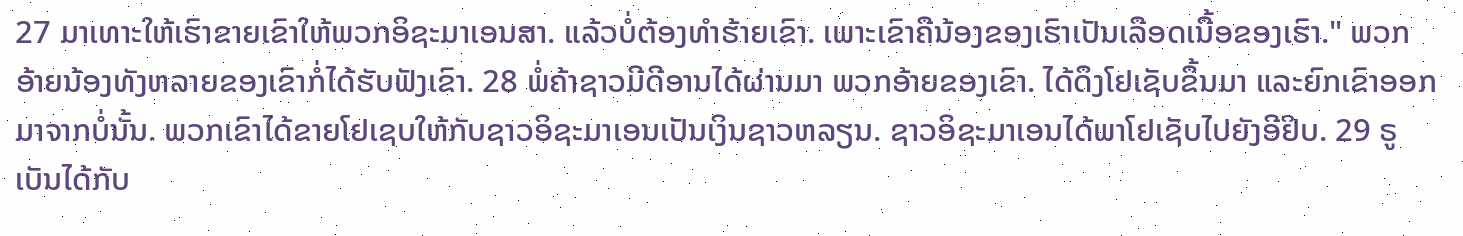27 ມາເທາະໃຫ້ເຮົາຂາຍເຂົາໃຫ້ພວກອິຊະມາເອນສາ. ແລ້ວບໍ່ຕ້ອງທຳຮ້າຍເຂົາ. ເພາະເຂົາຄືນ້ອງຂອງເຮົາເປັນເລືອດເນື້ອຂອງເຮົາ." ພວກອ້າຍນ້ອງທັງຫລາຍຂອງເຂົາກໍ່ໄດ້ຮັບຟັງເຂົາ. 28 ພໍ່ຄ້າຊາວມີດີອານໄດ້ຜ່ານມາ ພວກອ້າຍຂອງເຂົາ. ໄດ້ດຶງໂຢເຊັບຂຶ້ນມາ ແລະຍົກເຂົາອອກມາຈາກບໍ່ນັ້ນ. ພວກເຂົາໄດ້ຂາຍໂຢເຊບໃຫ້ກັບຊາວອິຊະມາເອນເປັນເງິນຊາວຫລຽນ. ຊາວອິຊະມາເອນໄດ້ພາໂຢເຊັບໄປຍັງອີຢິບ. 29 ຣູເບັນໄດ້ກັບ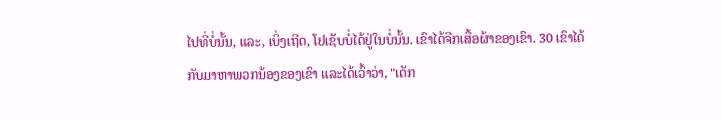ໄປທີ່ບໍ່ນັ້ນ, ແລະ, ເບິ່ງເຖີດ, ໂຢເຊັບບໍ່ໄດ້ຢູ່ໃນບໍ່ນັ້ນ. ເຂົາໄດ້ຈີກເສື້ອຜ້າຂອງເຂົາ. 30 ເຂົາໄດ້ກັບມາຫາພວກນ້ອງຂອງເຂົາ ແລະໄດ້ເວົ້າວ່າ, "ເດັກ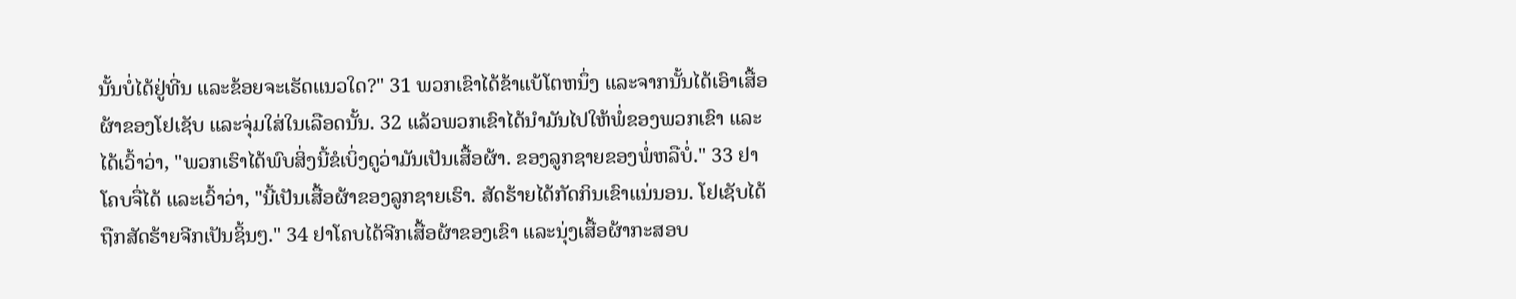ນັ້ນບໍ່ໄດ້ຢູ່ທີ່ນ ແລະຂ້ອຍຈະເຮັດແນວໃດ?" 31 ພວກເຂົາໄດ້ຂ້າແບ້ໂຕຫນຶ່ງ ແລະຈາກນັ້ນໄດ້ເອົາເສື້ອຜ້າຂອງໂຢເຊັບ ແລະຈຸ່ມໃສ່ໃນເລືອດນັ້ນ. 32 ແລ້ວພວກເຂົາໄດ້ນຳມັນໄປໃຫ້ພໍ່ຂອງພວກເຂົາ ແລະໄດ້ເວົ້າວ່າ, "ພວກເຮົາໄດ້ພົບສິ່ງນີ້ຂໍເບິ່ງດູວ່າມັນເປັນເສື້ອຜ້າ. ຂອງລູກຊາຍຂອງພໍ່ຫລືບໍ່." 33 ຢາໂຄບຈື່ໄດ້ ແລະເວົ້າວ່າ, "ນີ້ເປັນເສື້ອຜ້າຂອງລູກຊາຍເຮົາ. ສັດຮ້າຍໄດ້ກັດກິນເຂົາແນ່ນອນ. ໂຢເຊັບໄດ້ຖືກສັດຮ້າຍຈີກເປັນຊິ້ນໆ." 34 ຢາໂຄບໄດ້ຈີກເສື້ອຜ້າຂອງເຂົາ ແລະນຸ່ງເສື້ອຜ້າກະສອບ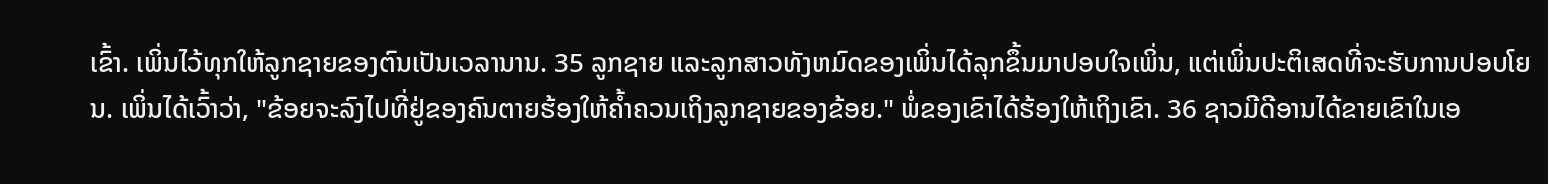ເຂົ້າ. ເພິ່ນໄວ້ທຸກໃຫ້ລູກຊາຍຂອງຕົນເປັນເວລານານ. 35 ລູກຊາຍ ແລະລູກສາວທັງຫມົດຂອງເພິ່ນໄດ້ລຸກຂຶ້ນມາປອບໃຈເພິ່ນ, ແຕ່ເພິ່ນປະຕິເສດທີ່ຈະຮັບການປອບໂຍນ. ເພິ່ນໄດ້ເວົ້າວ່າ, "ຂ້ອຍຈະລົງໄປທີ່ຢູ່ຂອງຄົນຕາຍຮ້ອງໃຫ້ຄ້ຳຄວນເຖິງລູກຊາຍຂອງຂ້ອຍ." ພໍ່ຂອງເຂົາໄດ້ຮ້ອງໃຫ້ເຖິງເຂົາ. 36 ຊາວມີດີອານໄດ້ຂາຍເຂົາໃນເອ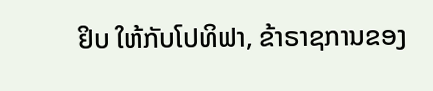ຢິບ ໃຫ້ກັບໂປທິຟາ, ຂ້າຣາຊການຂອງ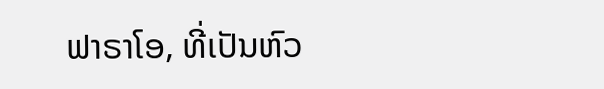ຟາຣາໂອ, ທີ່ເປັນຫົວ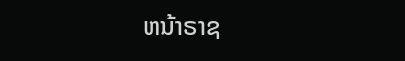ຫນ້າຣາຊ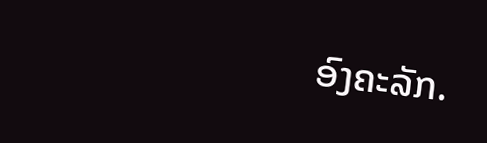ອົງຄະລັກ.